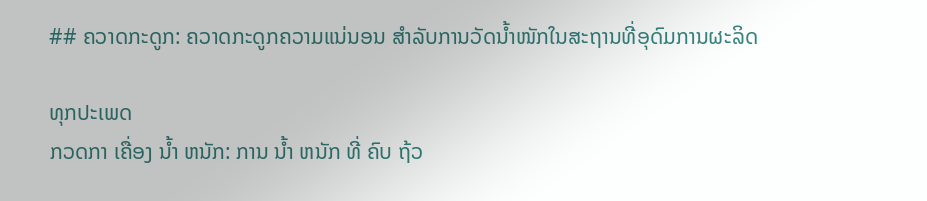## ຄວາດກະດູກ: ຄວາດກະດູກຄວາມແນ່ນອນ ສໍາລັບການວັດນໍ້າໜັກໃນສະຖານທີ່ອຸດົມການຜະລິດ

ທຸກປະເພດ
ກວດກາ ເຄື່ອງ ນໍ້າ ຫນັກ: ການ ນໍ້າ ຫນັກ ທີ່ ຄົບ ຖ້ວ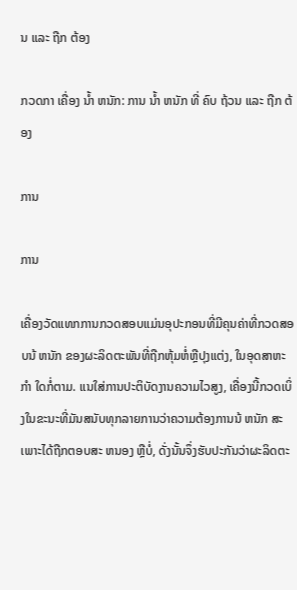ນ ແລະ ຖືກ ຕ້ອງ

ກວດກາ ເຄື່ອງ ນໍ້າ ຫນັກ: ການ ນໍ້າ ຫນັກ ທີ່ ຄົບ ຖ້ວນ ແລະ ຖືກ ຕ້ອງ

ການ

ການ

ເຄື່ອງວັດແທກການກວດສອບແມ່ນອຸປະກອນທີ່ມີຄຸນຄ່າທີ່ກວດສອບນ້ ຫນັກ ຂອງຜະລິດຕະພັນທີ່ຖືກຫຸ້ມຫໍ່ຫຼືປຸງແຕ່ງ, ໃນອຸດສາຫະ ກໍາ ໃດກໍ່ຕາມ. ແນໃສ່ການປະຕິບັດງານຄວາມໄວສູງ, ເຄື່ອງນີ້ກວດເບິ່ງໃນຂະນະທີ່ມັນສນັບທຸກລາຍການວ່າຄວາມຕ້ອງການນ້ ຫນັກ ສະເພາະໄດ້ຖືກຕອບສະ ຫນອງ ຫຼືບໍ່, ດັ່ງນັ້ນຈຶ່ງຮັບປະກັນວ່າຜະລິດຕະ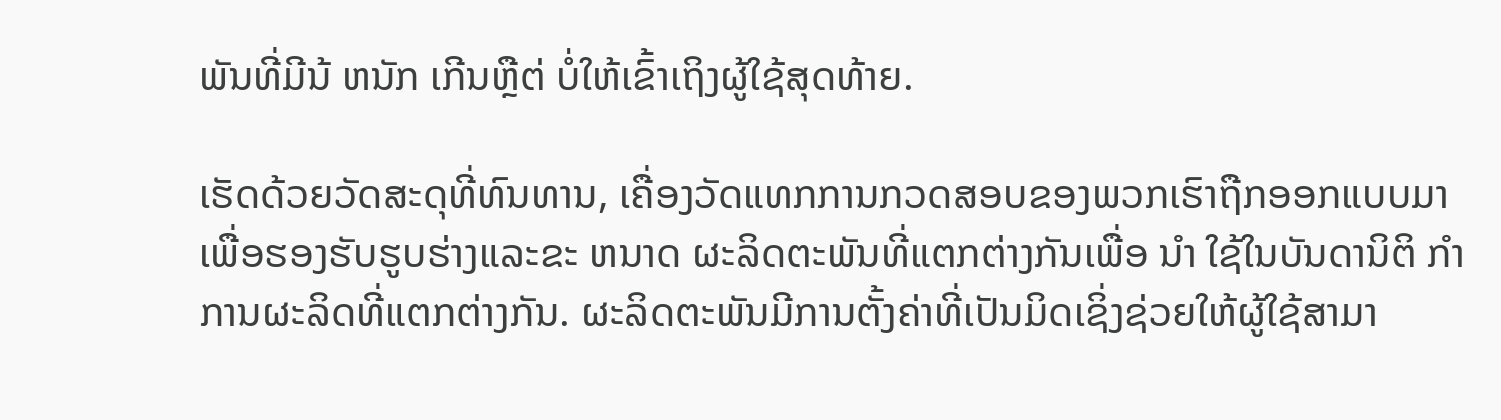ພັນທີ່ມີນ້ ຫນັກ ເກີນຫຼືຕ່ ບໍ່ໃຫ້ເຂົ້າເຖິງຜູ້ໃຊ້ສຸດທ້າຍ.

ເຮັດດ້ວຍວັດສະດຸທີ່ທົນທານ, ເຄື່ອງວັດແທກການກວດສອບຂອງພວກເຮົາຖືກອອກແບບມາເພື່ອຮອງຮັບຮູບຮ່າງແລະຂະ ຫນາດ ຜະລິດຕະພັນທີ່ແຕກຕ່າງກັນເພື່ອ ນໍາ ໃຊ້ໃນບັນດານິຕິ ກໍາ ການຜະລິດທີ່ແຕກຕ່າງກັນ. ຜະລິດຕະພັນມີການຕັ້ງຄ່າທີ່ເປັນມິດເຊິ່ງຊ່ວຍໃຫ້ຜູ້ໃຊ້ສາມາ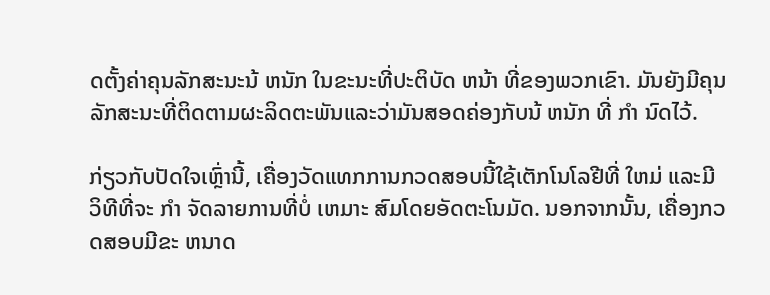ດຕັ້ງຄ່າຄຸນລັກສະນະນ້ ຫນັກ ໃນຂະນະທີ່ປະຕິບັດ ຫນ້າ ທີ່ຂອງພວກເຂົາ. ມັນຍັງມີຄຸນລັກສະນະທີ່ຕິດຕາມຜະລິດຕະພັນແລະວ່າມັນສອດຄ່ອງກັບນ້ ຫນັກ ທີ່ ກໍາ ນົດໄວ້.

ກ່ຽວກັບປັດໃຈເຫຼົ່ານີ້, ເຄື່ອງວັດແທກການກວດສອບນີ້ໃຊ້ເຕັກໂນໂລຢີທີ່ ໃຫມ່ ແລະມີວິທີທີ່ຈະ ກໍາ ຈັດລາຍການທີ່ບໍ່ ເຫມາະ ສົມໂດຍອັດຕະໂນມັດ. ນອກຈາກນັ້ນ, ເຄື່ອງກວດສອບມີຂະ ຫນາດ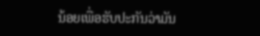ນ້ອຍເພື່ອຮັບປະກັນວ່າມັນ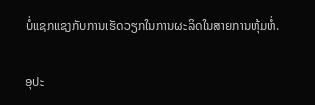ບໍ່ແຊກແຊງກັບການເຮັດວຽກໃນການຜະລິດໃນສາຍການຫຸ້ມຫໍ່.

ອຸປະ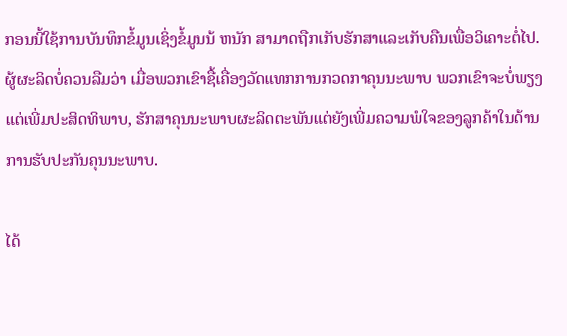ກອນນີ້ໃຊ້ການບັນທຶກຂໍ້ມູນເຊິ່ງຂໍ້ມູນນ້ ຫນັກ ສາມາດຖືກເກັບຮັກສາແລະເກັບຄືນເພື່ອວິເຄາະຕໍ່ໄປ. ຜູ້ຜະລິດບໍ່ຄວນລືມວ່າ ເມື່ອພວກເຂົາຊື້ເຄື່ອງວັດແທກການກວດກາຄຸນນະພາບ ພວກເຂົາຈະບໍ່ພຽງແຕ່ເພີ່ມປະສິດທິພາບ, ຮັກສາຄຸນນະພາບຜະລິດຕະພັນແຕ່ຍັງເພີ່ມຄວາມພໍໃຈຂອງລູກຄ້າໃນດ້ານການຮັບປະກັນຄຸນນະພາບ.

ໄດ້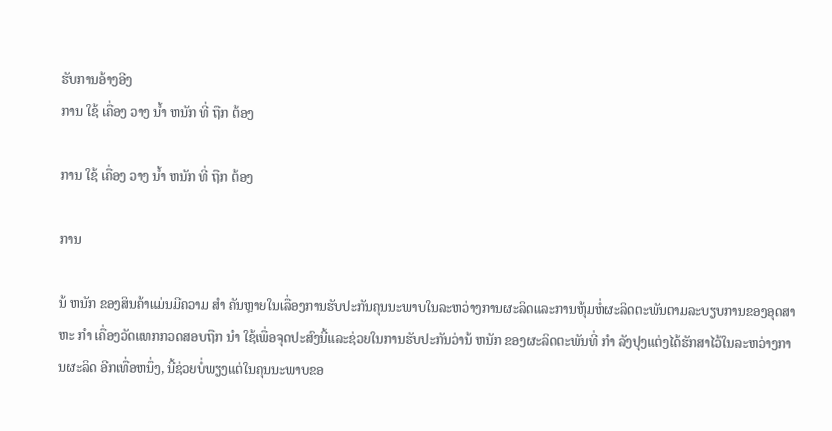ຮັບການອ້າງອີງ
ການ ໃຊ້ ເຄື່ອງ ວາງ ນ້ຳ ຫນັກ ທີ່ ຖືກ ຕ້ອງ

ການ ໃຊ້ ເຄື່ອງ ວາງ ນ້ຳ ຫນັກ ທີ່ ຖືກ ຕ້ອງ

ການ

ນ້ ຫນັກ ຂອງສິນຄ້າແມ່ນມີຄວາມ ສໍາ ຄັນຫຼາຍໃນເລື່ອງການຮັບປະກັນຄຸນນະພາບໃນລະຫວ່າງການຜະລິດແລະການຫຸ້ມຫໍ່ຜະລິດຕະພັນຕາມລະບຽບການຂອງອຸດສາຫະ ກໍາ ເຄື່ອງວັດແທກກວດສອບຖືກ ນໍາ ໃຊ້ເພື່ອຈຸດປະສົງນີ້ແລະຊ່ວຍໃນການຮັບປະກັນວ່ານ້ ຫນັກ ຂອງຜະລິດຕະພັນທີ່ ກໍາ ລັງປຸງແຕ່ງໄດ້ຮັກສາໄວ້ໃນລະຫວ່າງການຜະລິດ ອີກເທື່ອຫນຶ່ງ, ນີ້ຊ່ວຍບໍ່ພຽງແຕ່ໃນຄຸນນະພາບຂອ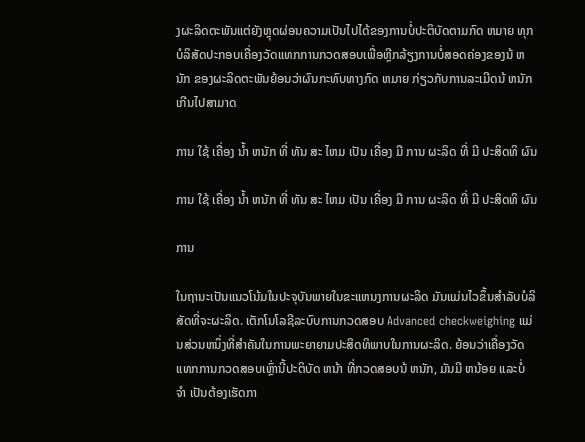ງຜະລິດຕະພັນແຕ່ຍັງຫຼຸດຜ່ອນຄວາມເປັນໄປໄດ້ຂອງການບໍ່ປະຕິບັດຕາມກົດ ຫມາຍ ທຸກບໍລິສັດປະກອບເຄື່ອງວັດແທກການກວດສອບເພື່ອຫຼີກລ້ຽງການບໍ່ສອດຄ່ອງຂອງນ້ ຫນັກ ຂອງຜະລິດຕະພັນຍ້ອນວ່າຜົນກະທົບທາງກົດ ຫມາຍ ກ່ຽວກັບການລະເມີດນ້ ຫນັກ ເກີນໄປສາມາດ

ການ ໃຊ້ ເຄື່ອງ ນໍ້າ ຫນັກ ທີ່ ທັນ ສະ ໄຫມ ເປັນ ເຄື່ອງ ມື ການ ຜະລິດ ທີ່ ມີ ປະສິດທິ ຜົນ

ການ ໃຊ້ ເຄື່ອງ ນໍ້າ ຫນັກ ທີ່ ທັນ ສະ ໄຫມ ເປັນ ເຄື່ອງ ມື ການ ຜະລິດ ທີ່ ມີ ປະສິດທິ ຜົນ

ການ

ໃນຖານະເປັນແນວໂນ້ມໃນປະຈຸບັນພາຍໃນຂະແຫນງການຜະລິດ ມັນແມ່ນໄວຂຶ້ນສໍາລັບບໍລິສັດທີ່ຈະຜະລິດ. ເຕັກໂນໂລຊີລະບົບການກວດສອບ Advanced checkweighing ແມ່ນສ່ວນຫນຶ່ງທີ່ສໍາຄັນໃນການພະຍາຍາມປະສິດທິພາບໃນການຜະລິດ. ຍ້ອນວ່າເຄື່ອງວັດແທກການກວດສອບເຫຼົ່ານີ້ປະຕິບັດ ຫນ້າ ທີ່ກວດສອບນ້ ຫນັກ, ມັນມີ ຫນ້ອຍ ແລະບໍ່ ຈໍາ ເປັນຕ້ອງເຮັດກາ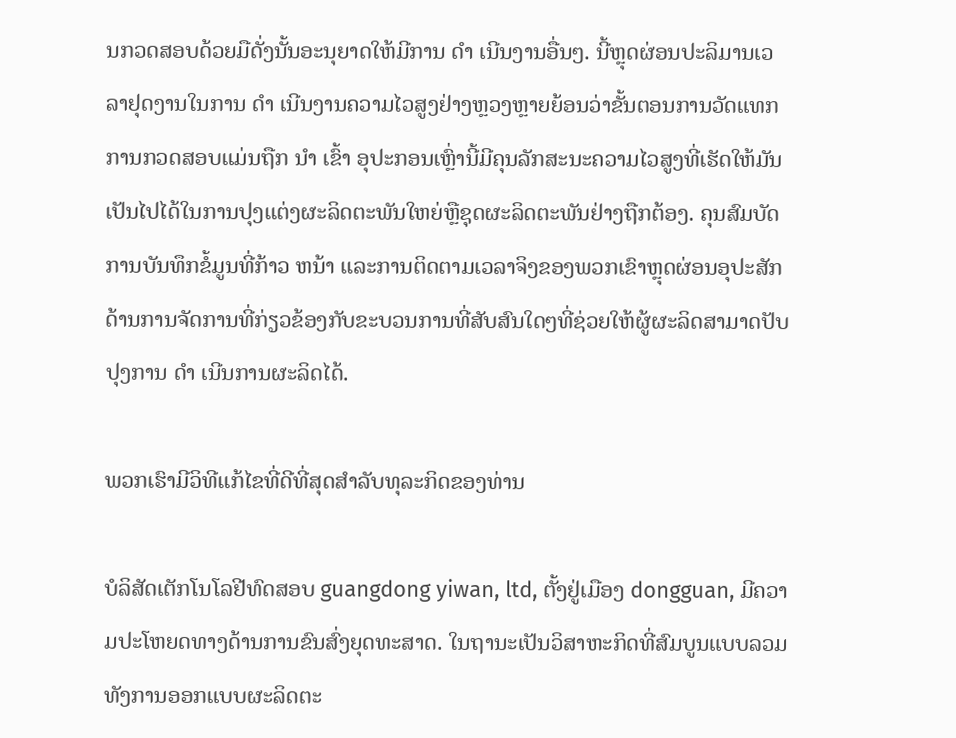ນກວດສອບດ້ວຍມືດັ່ງນັ້ນອະນຸຍາດໃຫ້ມີການ ດໍາ ເນີນງານອື່ນໆ. ນີ້ຫຼຸດຜ່ອນປະລິມານເວລາຢຸດງານໃນການ ດໍາ ເນີນງານຄວາມໄວສູງຢ່າງຫຼວງຫຼາຍຍ້ອນວ່າຂັ້ນຕອນການວັດແທກການກວດສອບແມ່ນຖືກ ນໍາ ເຂົ້າ ອຸປະກອນເຫຼົ່ານີ້ມີຄຸນລັກສະນະຄວາມໄວສູງທີ່ເຮັດໃຫ້ມັນເປັນໄປໄດ້ໃນການປຸງແຕ່ງຜະລິດຕະພັນໃຫຍ່ຫຼືຊຸດຜະລິດຕະພັນຢ່າງຖືກຕ້ອງ. ຄຸນສົມບັດການບັນທຶກຂໍ້ມູນທີ່ກ້າວ ຫນ້າ ແລະການຕິດຕາມເວລາຈິງຂອງພວກເຂົາຫຼຸດຜ່ອນອຸປະສັກດ້ານການຈັດການທີ່ກ່ຽວຂ້ອງກັບຂະບວນການທີ່ສັບສົນໃດໆທີ່ຊ່ວຍໃຫ້ຜູ້ຜະລິດສາມາດປັບປຸງການ ດໍາ ເນີນການຜະລິດໄດ້.

ພວກເຮົາມີວິທີແກ້ໄຂທີ່ດີທີ່ສຸດສໍາລັບທຸລະກິດຂອງທ່ານ

ບໍລິສັດເຕັກໂນໂລຢີທົດສອບ guangdong yiwan, ltd, ຕັ້ງຢູ່ເມືອງ dongguan, ມີຄວາມປະໂຫຍດທາງດ້ານການຂົນສົ່ງຍຸດທະສາດ. ໃນຖານະເປັນວິສາຫະກິດທີ່ສົມບູນແບບລວມທັງການອອກແບບຜະລິດຕະ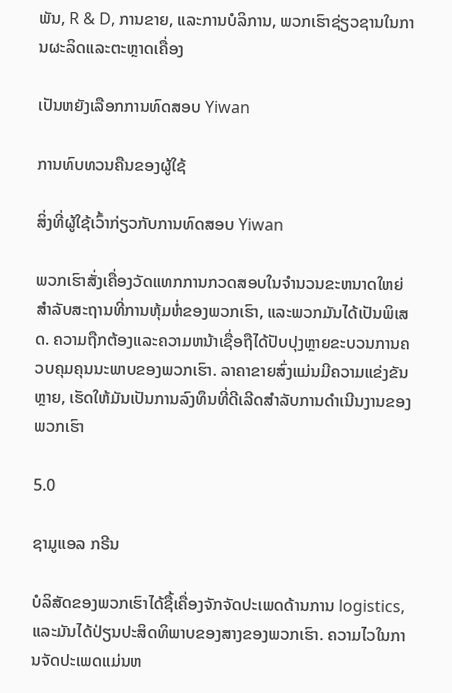ພັນ, R & D, ການຂາຍ, ແລະການບໍລິການ, ພວກເຮົາຊ່ຽວຊານໃນການຜະລິດແລະຕະຫຼາດເຄື່ອງ

ເປັນຫຍັງເລືອກການທົດສອບ Yiwan

ການທົບທວນຄືນຂອງຜູ້ໃຊ້

ສິ່ງທີ່ຜູ້ໃຊ້ເວົ້າກ່ຽວກັບການທົດສອບ Yiwan

ພວກເຮົາສັ່ງເຄື່ອງວັດແທກການກວດສອບໃນຈໍານວນຂະຫນາດໃຫຍ່ສໍາລັບສະຖານທີ່ການຫຸ້ມຫໍ່ຂອງພວກເຮົາ, ແລະພວກມັນໄດ້ເປັນພິເສດ. ຄວາມຖືກຕ້ອງແລະຄວາມຫນ້າເຊື່ອຖືໄດ້ປັບປຸງຫຼາຍຂະບວນການຄວບຄຸມຄຸນນະພາບຂອງພວກເຮົາ. ລາຄາຂາຍສົ່ງແມ່ນມີຄວາມແຂ່ງຂັນຫຼາຍ, ເຮັດໃຫ້ມັນເປັນການລົງທຶນທີ່ດີເລີດສໍາລັບການດໍາເນີນງານຂອງພວກເຮົາ

5.0

ຊາມູແອລ ກຣີນ

ບໍລິສັດຂອງພວກເຮົາໄດ້ຊື້ເຄື່ອງຈັກຈັດປະເພດດ້ານການ logistics, ແລະມັນໄດ້ປ່ຽນປະສິດທິພາບຂອງສາງຂອງພວກເຮົາ. ຄວາມໄວໃນການຈັດປະເພດແມ່ນຫ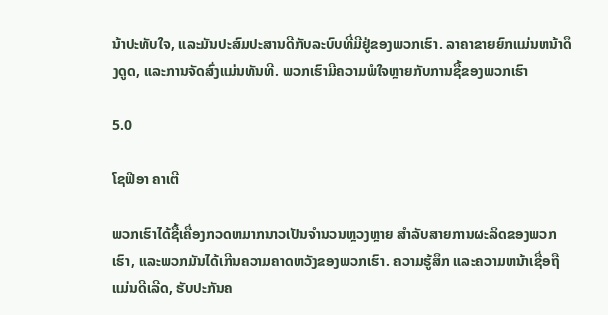ນ້າປະທັບໃຈ, ແລະມັນປະສົມປະສານດີກັບລະບົບທີ່ມີຢູ່ຂອງພວກເຮົາ. ລາຄາຂາຍຍົກແມ່ນຫນ້າດຶງດູດ, ແລະການຈັດສົ່ງແມ່ນທັນທີ. ພວກເຮົາມີຄວາມພໍໃຈຫຼາຍກັບການຊື້ຂອງພວກເຮົາ

5.0

ໂຊຟີອາ ຄາເຕີ

ພວກເຮົາໄດ້ຊື້ເຄື່ອງກວດຫມາກນາວເປັນຈໍານວນຫຼວງຫຼາຍ ສໍາລັບສາຍການຜະລິດຂອງພວກເຮົາ, ແລະພວກມັນໄດ້ເກີນຄວາມຄາດຫວັງຂອງພວກເຮົາ. ຄວາມຮູ້ສຶກ ແລະຄວາມຫນ້າເຊື່ອຖືແມ່ນດີເລີດ, ຮັບປະກັນຄ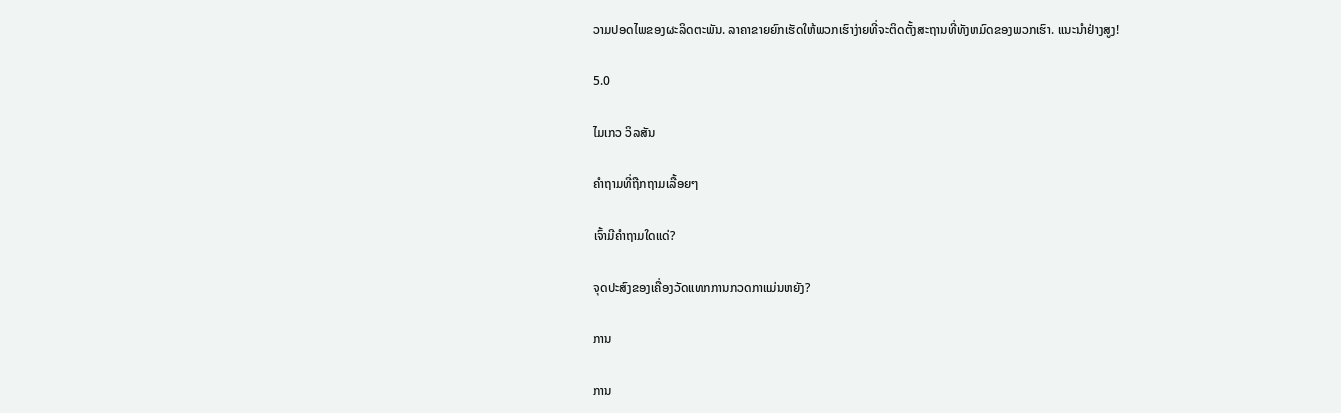ວາມປອດໄພຂອງຜະລິດຕະພັນ. ລາຄາຂາຍຍົກເຮັດໃຫ້ພວກເຮົາງ່າຍທີ່ຈະຕິດຕັ້ງສະຖານທີ່ທັງຫມົດຂອງພວກເຮົາ. ແນະນໍາຢ່າງສູງ!

5.0

ໄມເກວ ວິລສັນ

ຄໍາຖາມທີ່ຖືກຖາມເລື້ອຍໆ

ເຈົ້າມີຄໍາຖາມໃດແດ່?

ຈຸດປະສົງຂອງເຄື່ອງວັດແທກການກວດກາແມ່ນຫຍັງ?

ການ

ການ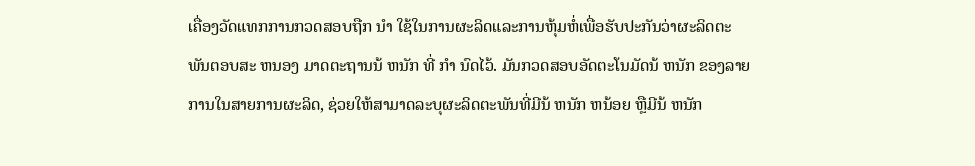ເຄື່ອງວັດແທກການກວດສອບຖືກ ນໍາ ໃຊ້ໃນການຜະລິດແລະການຫຸ້ມຫໍ່ເພື່ອຮັບປະກັນວ່າຜະລິດຕະພັນຕອບສະ ຫນອງ ມາດຕະຖານນ້ ຫນັກ ທີ່ ກໍາ ນົດໄວ້. ມັນກວດສອບອັດຕະໂນມັດນ້ ຫນັກ ຂອງລາຍການໃນສາຍການຜະລິດ, ຊ່ວຍໃຫ້ສາມາດລະບຸຜະລິດຕະພັນທີ່ມີນ້ ຫນັກ ຫນ້ອຍ ຫຼືມີນ້ ຫນັກ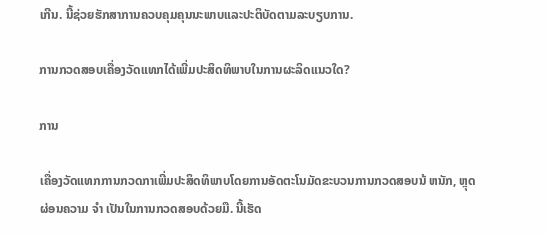ເກີນ. ນີ້ຊ່ວຍຮັກສາການຄວບຄຸມຄຸນນະພາບແລະປະຕິບັດຕາມລະບຽບການ.

ການກວດສອບເຄື່ອງວັດແທກໄດ້ເພີ່ມປະສິດທິພາບໃນການຜະລິດແນວໃດ?

ການ

ເຄື່ອງວັດແທກການກວດກາເພີ່ມປະສິດທິພາບໂດຍການອັດຕະໂນມັດຂະບວນການກວດສອບນ້ ຫນັກ, ຫຼຸດຜ່ອນຄວາມ ຈໍາ ເປັນໃນການກວດສອບດ້ວຍມື. ນີ້ເຮັດ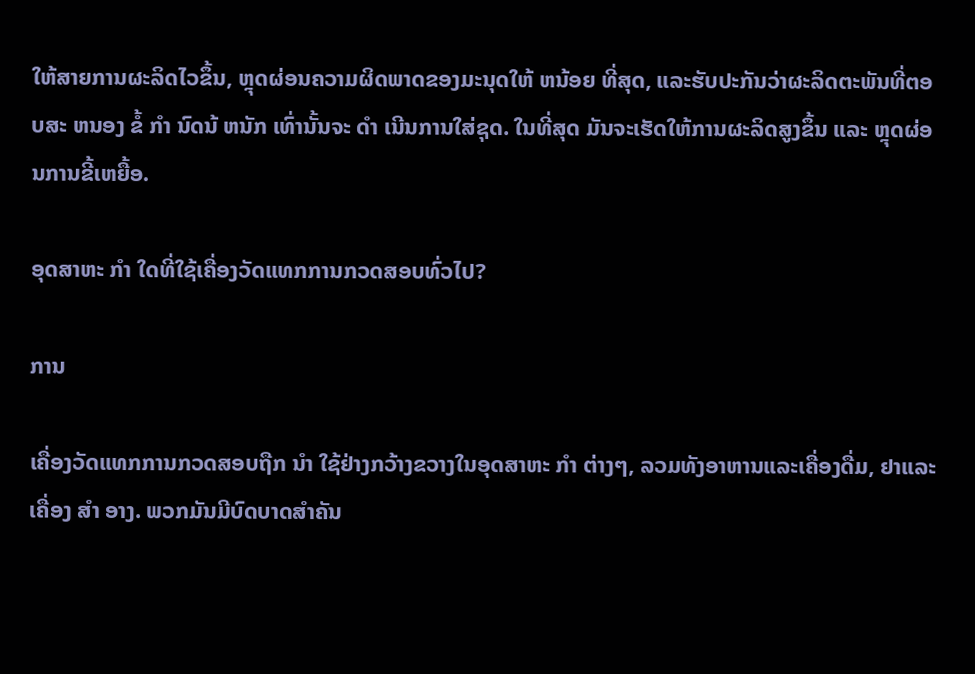ໃຫ້ສາຍການຜະລິດໄວຂຶ້ນ, ຫຼຸດຜ່ອນຄວາມຜິດພາດຂອງມະນຸດໃຫ້ ຫນ້ອຍ ທີ່ສຸດ, ແລະຮັບປະກັນວ່າຜະລິດຕະພັນທີ່ຕອບສະ ຫນອງ ຂໍ້ ກໍາ ນົດນ້ ຫນັກ ເທົ່ານັ້ນຈະ ດໍາ ເນີນການໃສ່ຊຸດ. ໃນທີ່ສຸດ ມັນຈະເຮັດໃຫ້ການຜະລິດສູງຂຶ້ນ ແລະ ຫຼຸດຜ່ອນການຂີ້ເຫຍື້ອ.

ອຸດສາຫະ ກໍາ ໃດທີ່ໃຊ້ເຄື່ອງວັດແທກການກວດສອບທົ່ວໄປ?

ການ

ເຄື່ອງວັດແທກການກວດສອບຖືກ ນໍາ ໃຊ້ຢ່າງກວ້າງຂວາງໃນອຸດສາຫະ ກໍາ ຕ່າງໆ, ລວມທັງອາຫານແລະເຄື່ອງດື່ມ, ຢາແລະເຄື່ອງ ສໍາ ອາງ. ພວກມັນມີບົດບາດສໍາຄັນ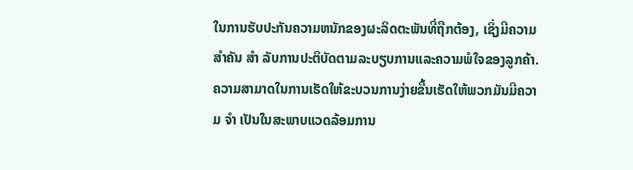ໃນການຮັບປະກັນຄວາມຫນັກຂອງຜະລິດຕະພັນທີ່ຖືກຕ້ອງ, ເຊິ່ງມີຄວາມສໍາຄັນ ສໍາ ລັບການປະຕິບັດຕາມລະບຽບການແລະຄວາມພໍໃຈຂອງລູກຄ້າ. ຄວາມສາມາດໃນການເຮັດໃຫ້ຂະບວນການງ່າຍຂື້ນເຮັດໃຫ້ພວກມັນມີຄວາມ ຈໍາ ເປັນໃນສະພາບແວດລ້ອມການ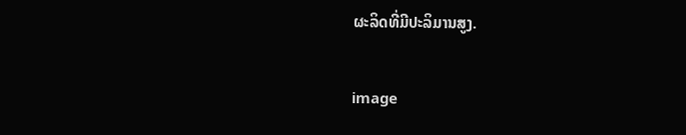ຜະລິດທີ່ມີປະລິມານສູງ.

image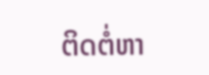ຕິດຕໍ່ຫາ